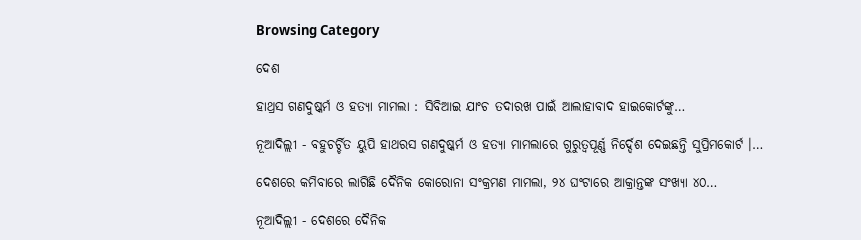Browsing Category

ଦେଶ

ହାଥ୍ରସ ଗଣଦୁଷ୍କର୍ମ ଓ ହତ୍ୟା ମାମଲା : ସିବିଆଇ ଯାଂଚ ତଦାରଖ ପାଇଁ ଆଲାହାବାଦ ହାଇକୋର୍ଟଙ୍କୁ…

ନୂଆଦିଲ୍ଲୀ - ବହୁଚର୍ଚ୍ଚିତ ୟୁପି ହାଥରସ ଗଣଦୁଷ୍କର୍ମ ଓ ହତ୍ୟା ମାମଲାରେ ଗୁରୁତ୍ୱପୂର୍ଣ୍ଣ ନିର୍ଦ୍ଦେଶ ଦେଇଛନ୍ତି ସୁପ୍ରିମକୋର୍ଟ ।…

ଦେଶରେ କମିବାରେ ଲାଗିଛି ଦୈନିକ କୋରୋନା ସଂକ୍ରମଣ ମାମଲା, ୨୪ ଘଂଟାରେ ଆକ୍ରାନ୍ତଙ୍କ ସଂଖ୍ୟା ୪୦…

ନୂଆଦିଲ୍ଲୀ - ଦେଶରେ ଦୈନିକ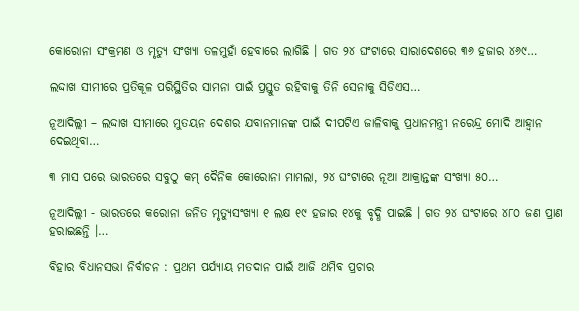କୋରୋନା ସଂକ୍ରମଣ ଓ ମୃତ୍ୟୁ ସଂଖ୍ୟା ତଳମୁହାଁ ହେବାରେ ଲାଗିଛି । ଗତ ୨୪ ଘଂଟାରେ ସାରାଦେଶରେ ୩୬ ହଜାର ୪୬୯…

ଲଦ୍ଦାଖ ସୀମୀରେ ପ୍ରତିକୂଳ ପରିସ୍ଥିତିର ସାମନା ପାଇଁ ପ୍ରସ୍ତୁତ ରହିବାକୁ ତିନି ସେନାକୁ ସିଡିଏସ…

ନୂଆଦିଲ୍ଲୀ – ଲଦ୍ଦାଖ ସୀମାରେ ମୁତୟନ ଦେଶର ଯବାନମାନଙ୍କ ପାଇଁ ଦୀପଟିଏ ଜାଳିବାକୁ ପ୍ରଧାନମନ୍ତ୍ରୀ ନରେନ୍ଦ୍ର ମୋଦି ଆହ୍ୱାନ ଦେଇଥିବା…

୩ ମାସ ପରେ ଭାରତରେ ସବୁଠୁ କମ୍ ଦୈନିକ କୋରୋନା ମାମଲା, ୨୪ ଘଂଟାରେ ନୂଆ ଆକ୍ରାନ୍ତଙ୍କ ସଂଖ୍ୟା ୫୦…

ନୂଆଦିଲ୍ଲୀ - ଭାରତରେ କରୋନା ଜନିତ ମୃତ୍ୟୁସଂଖ୍ୟା ୧ ଲକ୍ଷ ୧୯ ହଜାର ୧୪କୁ ବୃଦ୍ଧି ପାଇଛି । ଗତ ୨୪ ଘଂଟାରେ ୪୮୦ ଜଣ ପ୍ରାଣ ହରାଇଛନ୍ତି ।…

ବିହାର ବିଧାନସଭା ନିର୍ବାଚନ : ପ୍ରଥମ ପର୍ଯ୍ୟାୟ ମତଦାନ ପାଇଁ ଆଜି ଥମିବ ପ୍ରଚାର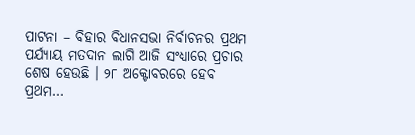ପାଟନା – ବିହାର ବିଧାନସଭା ନିର୍ବାଚନର ପ୍ରଥମ ପର୍ଯ୍ୟାୟ ମତଦାନ ଲାଗି ଆଜି ସଂଧ୍ୟାରେ ପ୍ରଚାର ଶେଷ ହେଉଛି । ୨୮ ଅକ୍ଟୋବରରେ ହେବ ପ୍ରଥମ…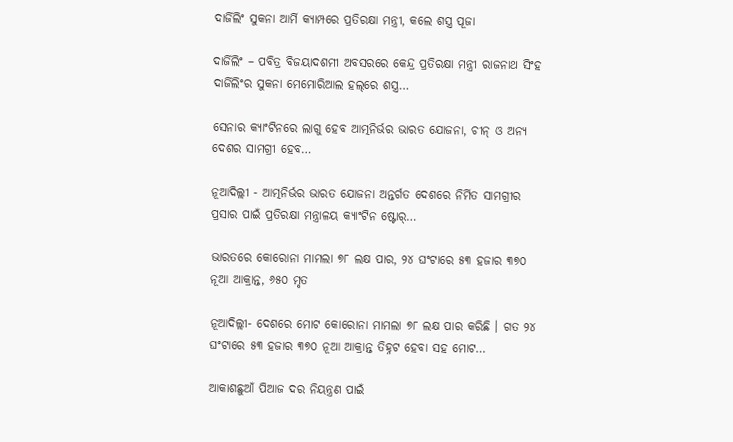ଦାର୍ଜିଲିଂ ସୁକନା ଆର୍ମି କ୍ୟାମ୍ପରେ ପ୍ରତିରକ୍ଷା ମନ୍ତ୍ରୀ, କଲେ ଶସ୍ତ୍ର ପୂଜା

ଦାର୍ଜିଲିଂ – ପବିତ୍ର ବିଜୟାଦଶମୀ ଅବସରରେ କେନ୍ଦ୍ର ପ୍ରତିରକ୍ଷା ମନ୍ତ୍ରୀ ରାଜନାଥ ସିଂହ ଦାର୍ଜିଲିଂର ସୁକନା ମେମୋରିଆଲ ହଲ୍‌ରେ ଶସ୍ତ୍ର…

ସେନାର କ୍ୟାଂଟିନରେ ଲାଗୁ ହେବ ଆତ୍ମନିର୍ଭର ଭାରତ ଯୋଜନା, ଚୀନ୍ ଓ ଅନ୍ୟ ଦେଶର ସାମଗ୍ରୀ ହେବ…

ନୂଆଦିଲ୍ଲୀ - ଆତ୍ମନିର୍ଭର ଭାରତ ଯୋଜନା ଅନ୍ତର୍ଗତ ଦେଶରେ ନିର୍ମିତ ସାମଗ୍ରୀର ପ୍ରସାର ପାଇଁ ପ୍ରତିରକ୍ଷା ମନ୍ତ୍ରାଳୟ କ୍ୟାଂଟିନ ଷ୍ଟୋର୍…

ଭାରତରେ କୋରୋନା ମାମଲା ୭୮ ଲକ୍ଷ ପାର, ୨୪ ଘଂଟାରେ ୫୩ ହଜାର ୩୭୦ ନୂଆ ଆକ୍ରାନ୍ତ, ୬୫୦ ମୃତ

ନୂଆଦିଲ୍ଲୀ- ଦେଶରେ ମୋଟ କୋରୋନା ମାମଲା ୭୮ ଲକ୍ଷ ପାର କରିଛି । ଗତ ୨୪ ଘଂଟାରେ ୫୩ ହଜାର ୩୭୦ ନୂଆ ଆକ୍ରାନ୍ତ ତିହ୍ନଟ ହେବା ସହ ମୋଟ…

ଆକାଶଛୁଆଁ ପିଆଜ ଦର ନିୟନ୍ତ୍ରଣ ପାଇଁ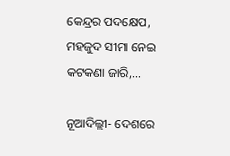କେନ୍ଦ୍ରର ପଦକ୍ଷେପ, ମହଜୁଦ ସୀମା ନେଇ କଟକଣା ଜାରି,…

ନୂଆଦିଲ୍ଲୀ- ଦେଶରେ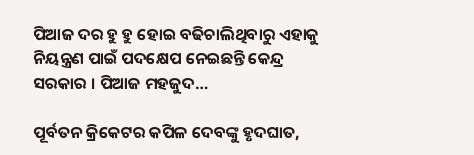ପିଆଜ ଦର ହୁ ହୁ ହୋଇ ବଢିଚାଲିଥିବାରୁ ଏହାକୁ ନିୟନ୍ତ୍ରଣ ପାଇଁ ପଦକ୍ଷେପ ନେଇଛନ୍ତି କେନ୍ଦ୍ର ସରକାର । ପିଆଜ ମହଜୁଦ…

ପୂର୍ବତନ କ୍ରିକେଟର କପିଳ ଦେବଙ୍କୁ ହୃଦଘାତ,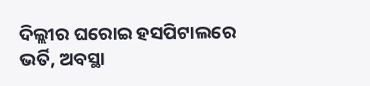ଦିଲ୍ଲୀର ଘରୋଇ ହସପିଟାଲରେ ଭର୍ତି, ଅବସ୍ଥା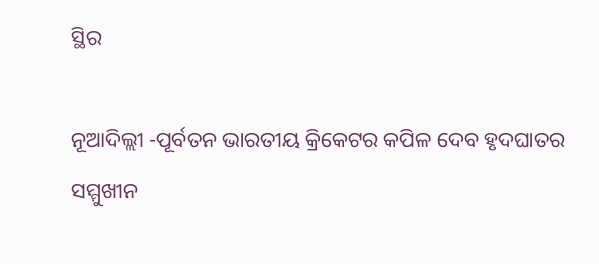ସ୍ଥିର

ନୂଆଦିଲ୍ଲୀ -ପୂର୍ବତନ ଭାରତୀୟ କ୍ରିକେଟର କପିଳ ଦେବ ହୃଦଘାତର ସମ୍ମୁଖୀନ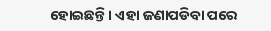ହୋଇଛନ୍ତି । ଏହା ଜଣାପଡିବା ପରେ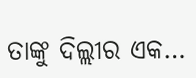ତାଙ୍କୁ ଦିଲ୍ଲୀର ଏକ…